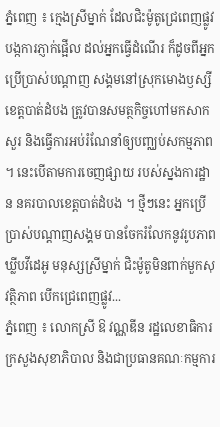ភ្នំពេញ ៖ ក្មេងស្រីម្នាក់ ដែលជិះម៉ូតូជ្រេពេញផ្លូវ បង្កការភ្ញាក់ផ្អើល ដល់អ្នកធ្វើដំណើរ ក៏ដូចពីអ្នកប្រើប្រាស់បណ្តាញ សង្គមនៅស្រុកមោងឫស្សី ខេត្តបាត់ដំបង ត្រូវបានសមត្ថកិច្ចហៅមកសាកសួរ និងធ្វើការអប់រំណែនាំឲ្យបញ្ឈប់សកម្មភាព ។ នេះបើតាមការចេញផ្សាយ របស់ស្នងការដ្ឋាន នគរបាលខេត្តបាត់ដំបង ។ ថ្មីៗនេះ អ្នកប្រើប្រាស់បណ្តាញសង្គម បានចែករំលែកនូវរូបភាពឃ្លីបវីដេអូ មនុស្សស្រីម្នាក់ ជិះម៉ូតូមិនពាក់មួកសុវត្ថិភាព បើកជ្រេពេញផ្លូវ...
ភ្នំពេញ ៖ លោកស្រី ឱ វណ្ណឌីន រដ្ឋលេខាធិការ ក្រសួងសុខាភិបាល និងជាប្រធានគណៈកម្មការ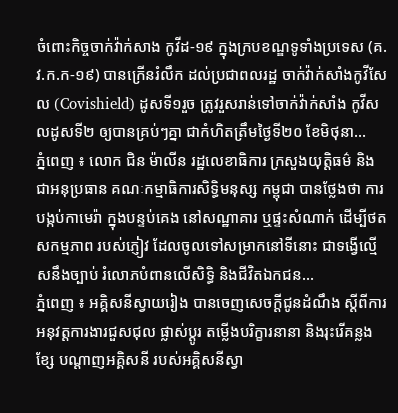ចំពោះកិច្ចចាក់វ៉ាក់សាង កូវីដ-១៩ ក្នុងក្របខណ្ឌទូទាំងប្រទេស (គ.វ.ក.ក-១៩) បានក្រើនរំលឹក ដល់ប្រជាពលរដ្ឋ ចាក់វ៉ាក់សាំងកូវីសែល (Covishield) ដូសទី១រួច ត្រូវរួសរាន់ទៅចាក់វ៉ាក់សាំង កូវីសលដូសទី២ ឲ្យបានគ្រប់ៗគ្នា ជាកំហិតត្រឹមថ្ងៃទី២០ ខែមិថុនា...
ភ្នំពេញ ៖ លោក ជិន ម៉ាលីន រដ្ឋលេខាធិការ ក្រសួងយុត្តិធម៌ និង ជាអនុប្រធាន គណៈកម្មាធិការសិទ្ធិមនុស្ស កម្ពុជា បានថ្លែងថា ការបង្កប់កាមេរ៉ា ក្នុងបន្ទប់គេង នៅសណ្ឋាគារ ឬផ្ទះសំណាក់ ដើម្បីថតសកម្មភាព របស់ភ្ញៀវ ដែលចូលទៅសម្រាកនៅទីនោះ ជាទង្វើល្មើសនឹងច្បាប់ រំលោភបំពានលើសិទ្ធិ និងជីវិតឯកជន...
ភ្នំពេញ ៖ អគ្គិសនីស្វាយរៀង បានចេញសេចក្តីជូនដំណឹង ស្តីពីការអនុវត្តការងារជួសជុល ផ្លាស់ប្តូរ តម្លើងបរិក្ខារនានា និងរុះរើគន្លងខ្សែ បណ្តាញអគ្គិសនី របស់អគ្គិសនីស្វា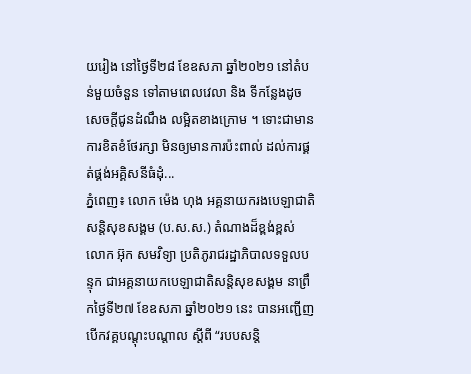យរៀង នៅថ្ងៃទី២៨ ខែឧសភា ឆ្នាំ២០២១ នៅតំបន់មួយចំនួន ទៅតាមពេលវេលា និង ទីកន្លែងដូចសេចក្តីជូនដំណឹង លម្អិតខាងក្រោម ។ ទោះជាមានការខិតខំថែរក្សា មិនឲ្យមានការប៉ះពាល់ ដល់ការផ្គត់ផ្គង់អគ្គិសនីធំដុំ...
ភ្នំពេញ៖ លោក ម៉េង ហុង អគ្គនាយករងបេឡាជាតិ សន្តិសុខសង្គម (ប.ស.ស.) តំណាងដ៏ខ្ពង់ខ្ពស់ លោក អ៊ុក សមវិទ្យា ប្រតិភូរាជរដ្ឋាភិបាលទទួលបន្ទុក ជាអគ្គនាយកបេឡាជាតិសន្តិសុខសង្គម នាព្រឹកថ្ងៃទី២៧ ខែឧសភា ឆ្នាំ២០២១ នេះ បានអញ្ជើញបើកវគ្គបណ្ដុះបណ្ដាល ស្តីពី “របបសន្តិ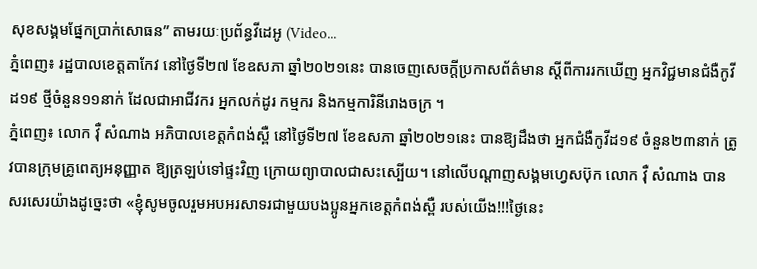សុខសង្គមផ្នែកប្រាក់សោធន” តាមរយៈប្រព័ន្ធវីដេអូ (Video...
ភ្នំពេញ៖ រដ្ឋបាលខេត្តតាកែវ នៅថ្ងៃទី២៧ ខែឧសភា ឆ្នាំ២០២១នេះ បានចេញសេចក្ដីប្រកាសព័ត៌មាន ស្ដីពីការរកឃើញ អ្នកវិជ្ជមានជំងឺកូវីដ១៩ ថ្មីចំនួន១១នាក់ ដែលជាអាជីវករ អ្នកលក់ដូរ កម្មករ និងកម្មការិនីរោងចក្រ ។
ភ្នំពេញ៖ លោក វ៉ឺ សំណាង អភិបាលខេត្តកំពង់ស្ពឺ នៅថ្ងៃទី២៧ ខែឧសភា ឆ្នាំ២០២១នេះ បានឱ្យដឹងថា អ្នកជំងឺកូវីដ១៩ ចំនួន២៣នាក់ ត្រូវបានក្រុមគ្រូពេត្យអនុញ្ញាត ឱ្យត្រឡប់ទៅផ្ទះវិញ ក្រោយព្យាបាលជាសះស្បើយ។ នៅលើបណ្ដាញសង្គមហ្វេសប៊ុក លោក វ៉ឺ សំណាង បានសរសេរយ៉ាងដូច្នេះថា «ខ្ញុំសូមចូលរួមអបអរសាទរជាមួយបងប្អូនអ្នកខេត្តកំពង់ស្ពឺ របស់យើង!!!ថ្ងៃនេះ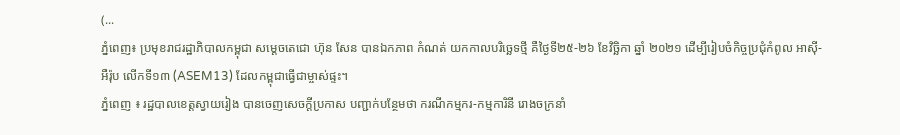(...
ភ្នំពេញ៖ ប្រមុខរាជរដ្ឋាភិបាលកម្ពុជា សម្តេចតេជោ ហ៊ុន សែន បានឯកភាព កំណត់ យកកាលបរិច្ឆេទថ្មី គឺថ្ងៃទី២៥-២៦ ខែវិច្ឆិកា ឆ្នាំ ២០២១ ដើម្បីរៀបចំកិច្ចប្រជុំកំពូល អាស៊ី-អឺរ៉ុប លើកទី១៣ (ASEM13) ដែលកម្ពុជាធ្វើជាម្ចាស់ផ្ទះ។
ភ្នំពេញ ៖ រដ្ឋបាលខេត្តស្វាយរៀង បានចេញសេចក្តីប្រកាស បញ្ជាក់បន្ថែមថា ករណីកម្មករ-កម្មការិនី រោងចក្រនាំ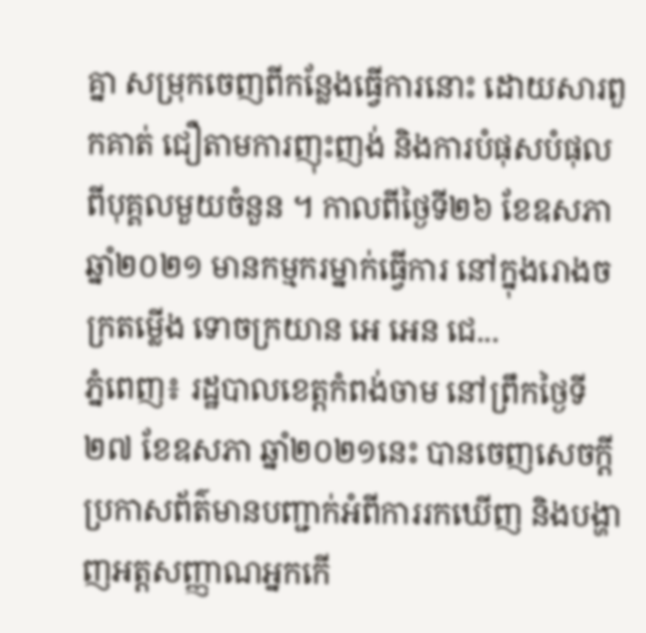គ្នា សម្រុកចេញពីកន្លែងធ្វើការនោះ ដោយសារពួកគាត់ ជឿតាមការញុះញង់ និងការបំផុសបំផុល ពីបុគ្គលមួយចំនួន ។ កាលពីថ្ងៃទី២៦ ខែឧសភា ឆ្នាំ២០២១ មានកម្មករម្នាក់ធ្វើការ នៅក្នុងរោងចក្រតម្លើង ទោចក្រយាន អេ អេន ជេ...
ភ្នំពេញ៖ រដ្ឋបាលខេត្តកំពង់ចាម នៅព្រឹកថ្ងៃទី២៧ ខែឧសភា ឆ្នាំ២០២១នេះ បានចេញសេចក្ដីប្រកាសព័ត៌មានបញ្ជាក់អំពីការរកឃើញ និងបង្ហាញអត្ដសញ្ញាណអ្នកកើ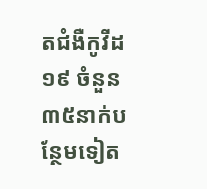តជំងឺកូវីដ១៩ ចំនួន៣៥នាក់បន្ថែមទៀត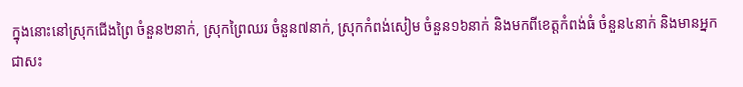ក្នុងនោះនៅស្រុកជើងព្រៃ ចំនួន២នាក់, ស្រុកព្រៃឈរ ចំនួន៧នាក់, ស្រុកកំពង់សៀម ចំនួន១៦នាក់ និងមកពីខេត្តកំពង់ធំ ចំនួន៤នាក់ និងមានអ្នកជាសះ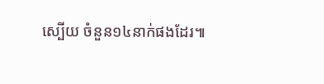ស្បើយ ចំនួន១៤នាក់ផងដែរ៕